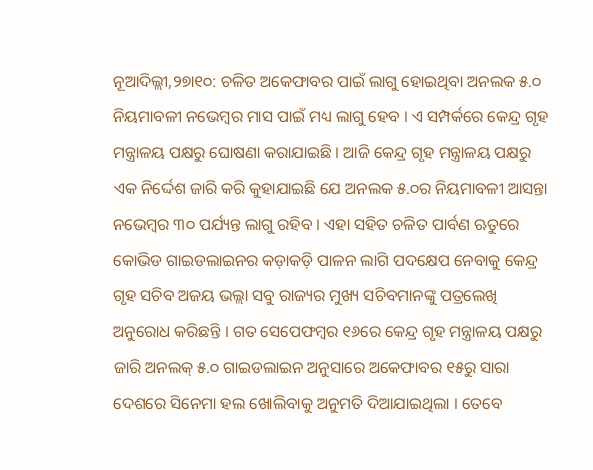ନୂଆଦିଲ୍ଲୀ,୨୭ା୧୦: ଚଳିତ ଅକେଫାବର ପାଇଁ ଲାଗୁ ହୋଇଥିବା ଅନଲକ ୫.୦ ନିୟମାବଳୀ ନଭେମ୍ବର ମାସ ପାଇଁ ମଧ୍ୟ ଲାଗୁ ହେବ । ଏ ସମ୍ପର୍କରେ କେନ୍ଦ୍ର ଗୃହ ମନ୍ତ୍ରାଳୟ ପକ୍ଷରୁ ଘୋଷଣା କରାଯାଇଛି । ଆଜି କେନ୍ଦ୍ର ଗୃହ ମନ୍ତ୍ରାଳୟ ପକ୍ଷରୁ ଏକ ନିର୍ଦ୍ଦେଶ ଜାରି କରି କୁହାଯାଇଛି ଯେ ଅନଲକ ୫.୦ର ନିୟମାବଳୀ ଆସନ୍ତା ନଭେମ୍ବର ୩୦ ପର୍ଯ୍ୟନ୍ତ ଲାଗୁ ରହିବ । ଏହା ସହିତ ଚଳିତ ପାର୍ବଣ ଋତୁରେ କୋଭିଡ ଗାଇଡଲାଇନର କଡ଼ାକଡ଼ି ପାଳନ ଲାଗି ପଦକ୍ଷେପ ନେବାକୁ କେନ୍ଦ୍ର ଗୃହ ସଚିବ ଅଜୟ ଭଲ୍ଲା ସବୁ ରାଜ୍ୟର ମୁଖ୍ୟ ସଚିବମାନଙ୍କୁ ପତ୍ରଲେଖି ଅନୁରୋଧ କରିଛନ୍ତି । ଗତ ସେପେଫମ୍ବର ୧୬ରେ କେନ୍ଦ୍ର ଗୃହ ମନ୍ତ୍ରାଳୟ ପକ୍ଷରୁ ଜାରି ଅନଲକ୍ ୫.୦ ଗାଇଡଲାଇନ ଅନୁସାରେ ଅକେଫାବର ୧୫ରୁ ସାରା ଦେଶରେ ସିନେମା ହଲ ଖୋଲିବାକୁ ଅନୁମତି ଦିଆଯାଇଥିଲା । ତେବେ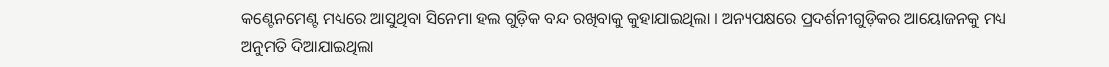କଣ୍ଟେନମେଣ୍ଟ ମଧ୍ୟରେ ଆସୁଥିବା ସିନେମା ହଲ ଗୁଡ଼ିକ ବନ୍ଦ ରଖିବାକୁ କୁହାଯାଇଥିଲା । ଅନ୍ୟପକ୍ଷରେ ପ୍ରଦର୍ଶନୀଗୁଡ଼ିକର ଆୟୋଜନକୁ ମଧ୍ୟ ଅନୁମତି ଦିଆଯାଇଥିଲା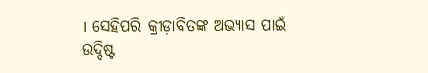। ସେହିପରି କ୍ରୀଡ଼ାବିତଙ୍କ ଅଭ୍ୟାସ ପାଇଁ ଉଦ୍ଦିଷ୍ଟ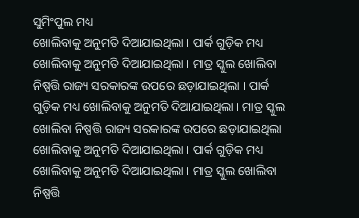ସୁମିଂପୁଲ ମଧ୍ୟ
ଖୋଲିବାକୁ ଅନୁମତି ଦିଆଯାଇଥିଲା । ପାର୍କ ଗୁଡ଼ିକ ମଧ୍ୟ ଖୋଲିବାକୁ ଅନୁମତି ଦିଆଯାଇଥିଲା । ମାତ୍ର ସ୍କୁଲ ଖୋଲିବା ନିଷ୍ପତ୍ତି ରାଜ୍ୟ ସରକାରଙ୍କ ଉପରେ ଛଡ଼ାଯାଇଥିଲା । ପାର୍କ ଗୁଡ଼ିକ ମଧ୍ୟ ଖୋଲିବାକୁ ଅନୁମତି ଦିଆଯାଇଥିଲା । ମାତ୍ର ସ୍କୁଲ ଖୋଲିବା ନିଷ୍ପତ୍ତି ରାଜ୍ୟ ସରକାରଙ୍କ ଉପରେ ଛଡ଼ାଯାଇଥିଲା ଖୋଲିବାକୁ ଅନୁମତି ଦିଆଯାଇଥିଲା । ପାର୍କ ଗୁଡ଼ିକ ମଧ୍ୟ ଖୋଲିବାକୁ ଅନୁମତି ଦିଆଯାଇଥିଲା । ମାତ୍ର ସ୍କୁଲ ଖୋଲିବା ନିଷ୍ପତ୍ତି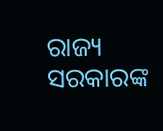ରାଜ୍ୟ ସରକାରଙ୍କ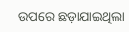ଉପରେ ଛଡ଼ାଯାଇଥିଲା